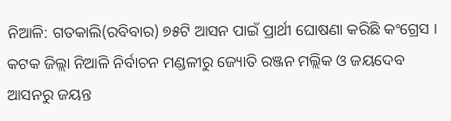ନିଆଳି: ଗତକାଲି(ରବିବାର) ୭୫ଟି ଆସନ ପାଇଁ ପ୍ରାର୍ଥୀ ଘୋଷଣା କରିଛି କଂଗ୍ରେସ । କଟକ ଜିଲ୍ଲା ନିଆଳି ନିର୍ବାଚନ ମଣ୍ଡଳୀରୁ ଜ୍ୟୋତି ରଞ୍ଜନ ମଲ୍ଲିକ ଓ ଜୟଦେବ ଆସନରୁ ଜୟନ୍ତ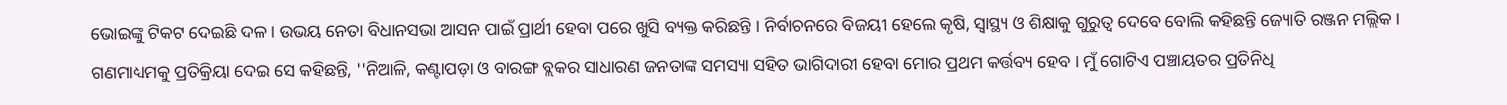ଭୋଇଙ୍କୁ ଟିକଟ ଦେଇଛି ଦଳ । ଉଭୟ ନେତା ବିଧାନସଭା ଆସନ ପାଇଁ ପ୍ରାର୍ଥୀ ହେବା ପରେ ଖୁସି ବ୍ୟକ୍ତ କରିଛନ୍ତି । ନିର୍ବାଚନରେ ବିଜୟୀ ହେଲେ କୃଷି, ସ୍ବାସ୍ଥ୍ୟ ଓ ଶିକ୍ଷାକୁ ଗୁରୁତ୍ବ ଦେବେ ବୋଲି କହିଛନ୍ତି ଜ୍ୟୋତି ରଞ୍ଜନ ମଲ୍ଲିକ ।
ଗଣମାଧ୍ୟମକୁ ପ୍ରତିକ୍ରିୟା ଦେଇ ସେ କହିଛନ୍ତି, ''ନିଆଳି, କଣ୍ଟାପଡ଼ା ଓ ବାରଙ୍ଗ ବ୍ଲକର ସାଧାରଣ ଜନତାଙ୍କ ସମସ୍ୟା ସହିତ ଭାଗିଦାରୀ ହେବା ମୋର ପ୍ରଥମ କର୍ତ୍ତବ୍ୟ ହେବ । ମୁଁ ଗୋଟିଏ ପଞ୍ଚାୟତର ପ୍ରତିନିଧି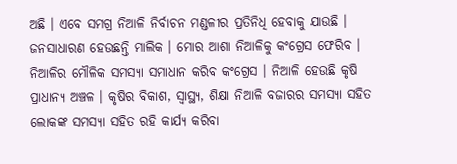ଅଛି । ଏବେ ସମଗ୍ର ନିଆଳି ନିର୍ବାଚନ ମଣ୍ଡଳୀର ପ୍ରତିନିଧି ହେବାକୁ ଯାଉଛି । ଜନସାଧାରଣ ହେଉଛନ୍ତି ମାଲିକ । ମୋର ଆଶା ନିଆଳିକୁ କଂଗ୍ରେସ ଫେରିବ । ନିଆଳିର ମୌଳିକ ସମସ୍ୟା ସମାଧାନ କରିବ କଂଗ୍ରେସ । ନିଆଳି ହେଉଛି କୃଷି ପ୍ରାଧାନ୍ୟ ଅଞ୍ଚଳ । କୃଷିର ବିକାଶ, ସ୍ବାସ୍ଥ୍ୟ, ଶିକ୍ଷା ନିଆଳି ବଜାରର ସମସ୍ୟା ସହିତ ଲୋକଙ୍କ ସମସ୍ୟା ସହିତ ରହି କାର୍ଯ୍ୟ କରିବା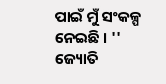ପାଇଁ ମୁଁ ସଂକଳ୍ପ ନେଇଛି । ''
ଜ୍ୟୋତି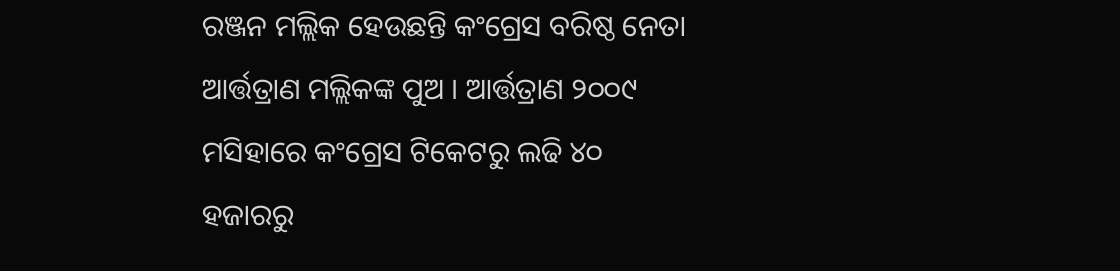ରଞ୍ଜନ ମଲ୍ଲିକ ହେଉଛନ୍ତି କଂଗ୍ରେସ ବରିଷ୍ଠ ନେତା ଆର୍ତ୍ତତ୍ରାଣ ମଲ୍ଲିକଙ୍କ ପୁଅ । ଆର୍ତ୍ତତ୍ରାଣ ୨୦୦୯ ମସିହାରେ କଂଗ୍ରେସ ଟିକେଟରୁ ଲଢି ୪୦ ହଜାରରୁ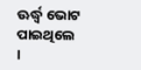ଊର୍ଦ୍ଧ୍ବ ଭୋଟ ପାଇଥିଲେ ।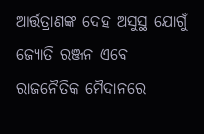ଆର୍ତ୍ତତ୍ରାଣଙ୍କ ଦେହ ଅସୁସ୍ଥ ଯୋଗୁଁ ଜ୍ୟୋତି ରଞ୍ଜନ ଏବେ ରାଜନୈତିକ ମୈଦାନରେ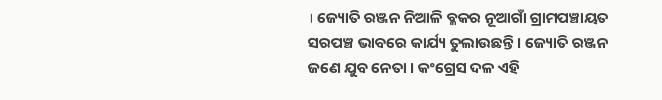। ଜ୍ୟୋତି ରଞ୍ଜନ ନିଆଳି ବ୍ଳକର ନୂଆଗାଁ ଗ୍ରାମପଞ୍ଚାୟତ ସରପଞ୍ଚ ଭାବରେ କାର୍ଯ୍ୟ ତୁଲାଉଛନ୍ତି । ଜ୍ୟୋତି ରଞ୍ଜନ ଜଣେ ଯୁବ ନେତା । କଂଗ୍ରେସ ଦଳ ଏହି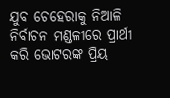ଯୁବ ଚେହେରାକୁ ନିଆଳି ନିର୍ବାଚନ ମଣ୍ଡଳୀରେ ପ୍ରାର୍ଥୀ କରି ଭୋଟରଙ୍କ ପ୍ରିୟ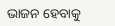ଭାଜନ ହେବାକୁ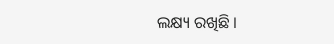ଲକ୍ଷ୍ୟ ରଖିଛି ।